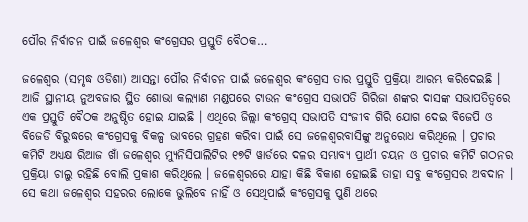ପୌର ନିର୍ବାଚନ ପାଇଁ ଜଳେଶ୍ୱର କଂଗ୍ରେସର ପ୍ରସ୍ତୁତି ବୈଠକ…

ଜଳେଶ୍ୱର (ସମୃଦ୍ଧ ଓଡିଶା) ଆସନ୍ତା ପୌର ନିର୍ବାଚନ ପାଇଁ ଜଳେଶ୍ୱର କଂଗ୍ରେସ ତାର ପ୍ରସ୍ତୁତି ପ୍ରକ୍ରିୟା ଆରମ୍ଭ କରିଦେଇଛି । ଆଜି ସ୍ଥାନୀୟ ନୁଅବଜାର ସ୍ଥିତ ଶୋଭା କଲ୍ୟାଣ ମଣ୍ଡପରେ ଟାଉନ କଂଗ୍ରେସ ସଭାପତି ଗିରିଜା ଶଙ୍କର ଦାସଙ୍କ ସଭାପତିତ୍ବରେ ଏକ ପ୍ରସ୍ତୁତି ବୈଠକ ଅନୁଷ୍ଠିତ ହୋଇ ଯାଇଛି । ଏଥିରେ ଜିଲ୍ଲା କଂଗ୍ରେସ୍ ସଭାପତି ସଂଜୀବ ଗିରି ଯୋଗ ଦେଇ ବିଜେପି ଓ ବିଜେଡି ବିରୁଦ୍ଧରେ କଂଗ୍ରେସକୁ ବିକଳ୍ପ ଭାବରେ ଗ୍ରହଣ କରିବା ପାଇଁ ସେ ଜଳେଶ୍ଵରବାସିଙ୍କୁ ଅନୁରୋଧ କରିଥିଲେ । ପ୍ରଚାର କମିଟି ଅଧ୍ୟକ୍ଷ ରିଆଜ ଖାଁ ଜଳେଶ୍ୱର ମ୍ୟୁନିସିପାଲିଟିର ୧୭ଟି ୱାର୍ଡରେ ଦଳର ସମ୍ଭାବ୍ୟ ପ୍ରାର୍ଥୀ ଚୟନ ଓ ପ୍ରଚାର କମିଟି ଗଠନର ପ୍ରକ୍ରିୟା ଚାଲୁ ରହିଛି ବୋଲି ପ୍ରକାଶ କରିଥିଲେ । ଜଳେଶ୍ୱରରେ ଯାହା କିଛି ବିକାଶ ହୋଇଛି ତାହା ସବୁ କଂଗ୍ରେସର ଅବଦାନ । ସେ କଥା ଜଳେଶ୍ୱର ସହରର ଲୋକେ ଭୁଲିବେ ନାହିଁ ଓ ସେଥିପାଇଁ କଂଗ୍ରେସକୁ ପୁଣି ଥରେ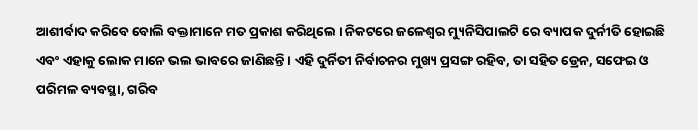ଆଶୀର୍ବାଦ କରିବେ ବୋଲି ବକ୍ତାମାନେ ମତ ପ୍ରକାଶ କରିଥିଲେ । ନିକଟରେ ଜଳେଶ୍ୱର ମ୍ୟୁନିସିପାଲଟି ରେ ବ୍ୟାପକ ଦୁର୍ନୀତି ହୋଇଛି ଏବଂ ଏହାକୁ ଲୋକ ମାନେ ଭଲ ଭାବରେ ଜାଣିଛନ୍ତି । ଏହି ଦୁର୍ନିତୀ ନିର୍ବାଚନର ମୁଖ୍ୟ ପ୍ରସଙ୍ଗ ରହିବ, ତା ସହିତ ଡ୍ରେନ, ସଫେଇ ଓ ପରିମଳ ବ୍ୟବସ୍ଥା, ଗରିବ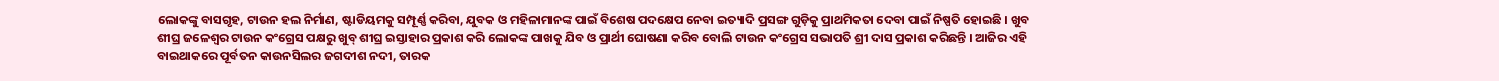ଲୋକଙ୍କୁ ବାସଗୃହ, ଟାଉନ ହଲ ନିର୍ମାଣ, ଷ୍ଟାଡିୟମକୁ ସମ୍ପୂର୍ଣ୍ଣ କରିବା, ଯୁବକ ଓ ମହିଳାମାନଙ୍କ ପାଇଁ ବିଶେଷ ପଦକ୍ଷେପ ନେବା ଇତ୍ୟାଦି ପ୍ରସଙ୍ଗ ଗୁଡ଼ିକୁ ପ୍ରାଥମିକତା ଦେବା ପାଇଁ ନିଷ୍ପତି ହୋଇଛି । ଖୁବ ଶୀଘ୍ର ଜଳେଶ୍ୱର ଟାଉନ କଂଗ୍ରେସ ପକ୍ଷରୁ ଖୁବ୍ ଶୀଘ୍ର ଇସ୍ତାହାର ପ୍ରକାଶ କରି ଲୋକଙ୍କ ପାଖକୁ ଯିବ ଓ ପ୍ରାର୍ଥୀ ଘୋଷଣା କରିବ ବୋଲି ଟାଉନ କଂଗ୍ରେସ ସଭାପତି ଶ୍ରୀ ଦାସ ପ୍ରକାଶ କରିଛନ୍ତି । ଆଜିର ଏହି ବାଇଥାକରେ ପୂର୍ବତନ କାଉନସିଲର ଜଗଦୀଶ ନଦୀ, ତାରକ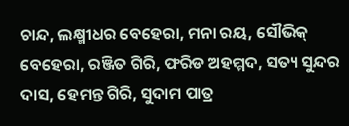ଚାନ୍ଦ, ଲକ୍ଷ୍ମୀଧର ବେହେରା, ମନା ରୟ, ସୌଭିକ୍ ବେହେରା, ରଞ୍ଜିତ ଗିରି, ଫରିଡ ଅହମ୍ମଦ, ସତ୍ୟ ସୁନ୍ଦର ଦାସ, ହେମନ୍ତ ଗିରି, ସୁଦାମ ପାତ୍ର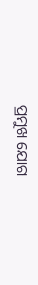ପ୍ରମୁଖ ଯୋଗ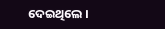ଦେଇଥିଲେ ।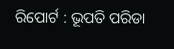ରିପୋର୍ଟ : ଭୂପତି ପରିଡା